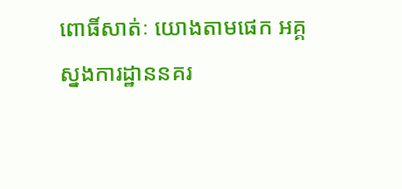ពោធិ៍សាត់ៈ យោងតាមផេក អគ្គស្នងការដ្ឋាននគរ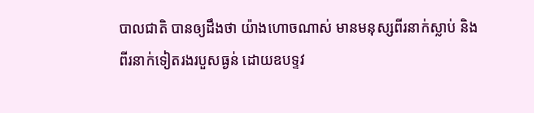បាលជាតិ បានឲ្យដឹងថា យ៉ាងហោចណាស់ មានមនុស្សពីរនាក់ស្លាប់ និងពីរនាក់ទៀតរងរបួសធ្ងន់ ដោយឧបទ្ទវ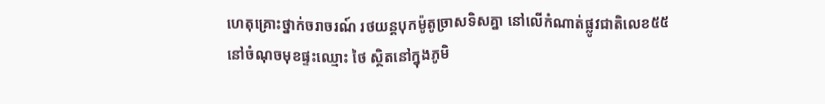ហេតុគ្រោះថ្នាក់ចរាចរណ៍ រថយន្តបុកម៉ូតូច្រាសទិសគ្នា នៅលើកំណាត់ផ្លូវជាតិលេខ៥៥ នៅចំណុចមុខផ្ទះឈ្មោះ ថៃ ស្ថិតនៅក្នុងភូមិ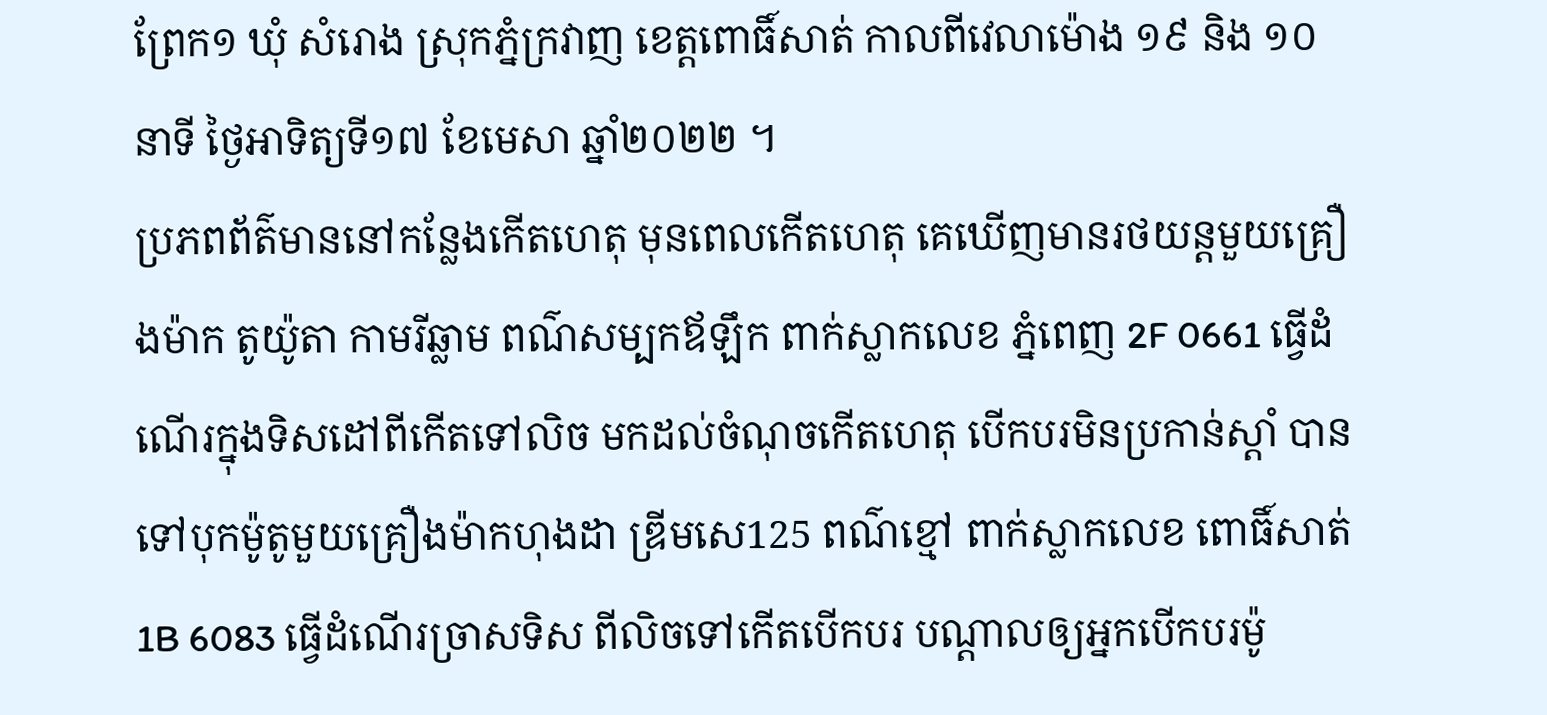ព្រែក១ ឃុំ សំរោង ស្រុកភ្នំក្រវាញ ខេត្តពោធិ៍សាត់ កាលពីវេលាម៉ោង ១៩ និង ១០ នាទី ថ្ងៃអាទិត្យទី១៧ ខែមេសា ឆ្នាំ២០២២ ។
ប្រភពព័ត៌មាននៅកន្លែងកើតហេតុ មុនពេលកើតហេតុ គេឃើញមានរថយន្តមួយគ្រឿងម៉ាក តូយ៉ូតា កាមរីឆ្លាម ពណ៌សម្បកឪឡឹក ពាក់ស្លាកលេខ ភ្នំពេញ 2F 0661 ធ្វើដំណើរក្នុងទិសដៅពីកើតទៅលិច មកដល់ចំណុចកើតហេតុ បើកបរមិនប្រកាន់ស្ដាំ បានទៅបុកម៉ូតូមួយគ្រឿងម៉ាកហុងដា ឌ្រីមសេ125 ពណ៌ខ្មៅ ពាក់ស្លាកលេខ ពោធិ៍សាត់ 1B 6083 ធ្វើដំណើរច្រាសទិស ពីលិចទៅកើតបើកបរ បណ្តាលឲ្យអ្នកបើកបរម៉ូ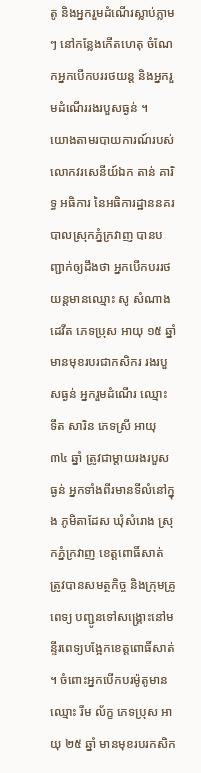តូ និងអ្នករួមដំណើរស្លាប់ភ្លាមៗ នៅកន្លែងកើតហេតុ ចំណែកអ្នកបើកបររថយន្ត និងអ្នករួមដំណើររងរបួសធ្ងន់ ។
យោងតាមរបាយការណ៍របស់ លោកវរសេនីយ៍ឯក តាន់ គារិទ្ធ អធិការ នៃអធិការដ្ឋាននគរបាលស្រុកភ្នំក្រវាញ បានបញ្ជាក់ឲ្យដឹងថា អ្នកបើកបររថយន្តមានឈ្មោះ សូ សំណាងដេវីត ភេទប្រុស អាយុ ១៥ ឆ្នាំ មានមុខរបរជាកសិករ រងរបួសធ្ងន់ អ្នករួមដំណើរ ឈ្មោះ ទឹត សារិន ភេទស្រី អាយុ ៣៤ ឆ្នាំ ត្រូវជាម្តាយរងរបួសធ្ងន់ អ្នកទាំងពីរមានទីលំនៅក្នុង ភូមិតាដែស ឃុំសំរោង ស្រុកភ្នំក្រវាញ ខេត្តពោធិ៍សាត់ ត្រូវបានសមត្ថកិច្ច និងក្រុមគ្រូពេទ្យ បញ្ជូនទៅសង្គ្រោះនៅមន្ទីរពេទ្យបង្អែកខេត្តពោធិ៍សាត់ ។ ចំពោះអ្នកបើកបរម៉ូតូមានឈ្មោះ រីម ល័ក្ខ ភេទប្រុស អាយុ ២៥ ឆ្នាំ មានមុខរបរកសិក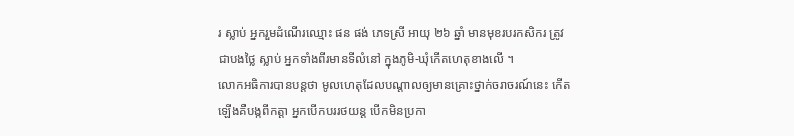រ ស្លាប់ អ្នករួមដំណើរឈ្មោះ ផន ផង់ ភេទស្រី អាយុ ២៦ ឆ្នាំ មានមុខរបរកសិករ ត្រូវជាបងថ្លៃ ស្លាប់ អ្នកទាំងពីរមានទីលំនៅ ក្នុងភូមិ-ឃុំកើតហេតុខាងលើ ។
លោកអធិការបានបន្តថា មូលហេតុដែលបណ្តាលឲ្យមានគ្រោះថ្នាក់ចរាចរណ៍នេះ កើតឡើងគឺបង្កពីកត្តា អ្នកបើកបររថយន្ត បើកមិនប្រកា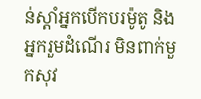ន់ស្ដាំអ្នកបើកបរម៉ូតូ និងអ្នករួមដំណើរ មិនពាក់មួកសុវ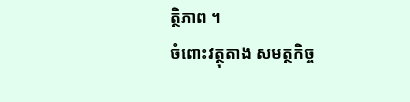ត្ថិភាព ។
ចំពោះវត្ថុតាង សមត្ថកិច្ច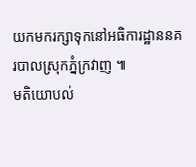យកមករក្សាទុកនៅអធិការដ្ឋាននគរបាលស្រុកភ្នំក្រវាញ ៕
មតិយោបល់